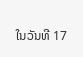ໃນວັນທີ 17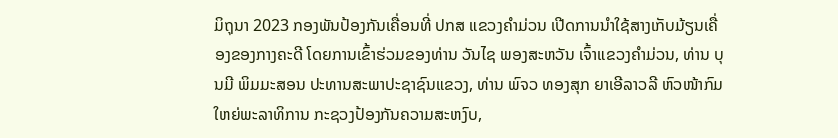ມິຖຸນາ 2023 ກອງພັນປ້ອງກັນເຄື່ອນທີ່ ປກສ ແຂວງຄໍາມ່ວນ ເປີດການນໍາໃຊ້ສາງເກັບມ້ຽນເຄື່ອງຂອງກາງຄະດີ ໂດຍການເຂົ້າຮ່ວມຂອງທ່ານ ວັນໄຊ ພອງສະຫວັນ ເຈົ້າແຂວງຄໍາມ່ວນ, ທ່ານ ບຸນມີ ພິມມະສອນ ປະທານສະພາປະຊາຊົນແຂວງ, ທ່ານ ພົຈວ ທອງສຸກ ຍາເອີລາວລີ ຫົວໜ້າກົມໃຫຍ່ພະລາທິການ ກະຊວງປ້ອງກັນຄວາມສະຫງົບ,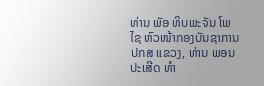ທ່ານ ພັອ ທິບພະຈັນ ໂພໄຊ ຫົວໜ້າກອງບັນຊາການ ປກສ ແຂວງ, ທ່ານ ພອນປະເສີດ ທໍາ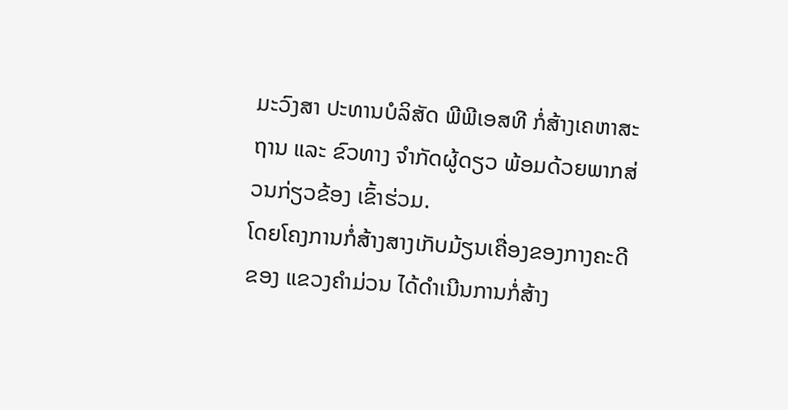ມະວົງສາ ປະທານບໍລິສັດ ພີພີເອສທີ ກໍ່ສ້າງເຄຫາສະຖານ ແລະ ຂົວທາງ ຈໍາກັດຜູ້ດຽວ ພ້ອມດ້ວຍພາກສ່ວນກ່ຽວຂ້ອງ ເຂົ້າຮ່ວມ.
ໂດຍໂຄງການກໍ່ສ້າງສາງເກັບມ້ຽນເຄື່ອງຂອງກາງຄະດີຂອງ ແຂວງຄໍາມ່ວນ ໄດ້ດໍາເນີນການກໍ່ສ້າງ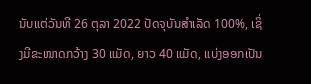ນັບແຕ່ວັນທີ 26 ຕຸລາ 2022 ປັດຈຸບັນສໍາເລັດ 100%, ເຊິ່ງມີຂະໜາດກວ້າງ 30 ແມັດ, ຍາວ 40 ແມັດ, ແບ່ງອອກເປັນ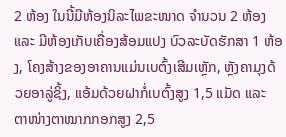2 ຫ້ອງ ໃນນີ້ມີຫ້ອງນິລະໄພຂະໜາດ ຈໍານວນ 2 ຫ້ອງ ແລະ ມີຫ້ອງເກັບເຄື່ອງສ້ອມແປງ ບົວລະບັດຮັກສາ 1 ຫ້ອງ, ໂຄງສ້າງຂອງອາຄານແມ່ນເບຕົ້ງເສີມເຫຼັກ, ຫຼັງຄາມຸງດ້ວຍອາລູ່ຊິ້ງ, ແອ້ມດ້ວຍຝາກໍ່ເບຕົ້ງສູງ 1,5 ແມັດ ແລະ ຕາໜ່າງຕາໝາກກອກສູງ 2,5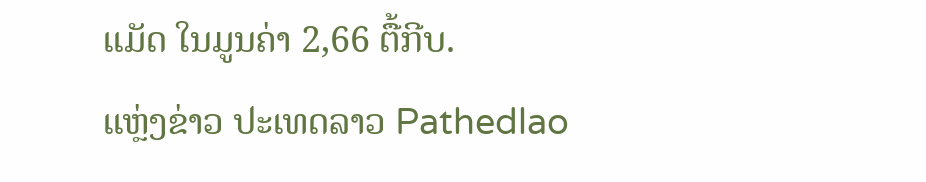ແມັດ ໃນມູນຄ່າ 2,66 ຕື້ກີບ.
ແຫຼ່ງຂ່າວ ປະເທດລາວ Pathedlao